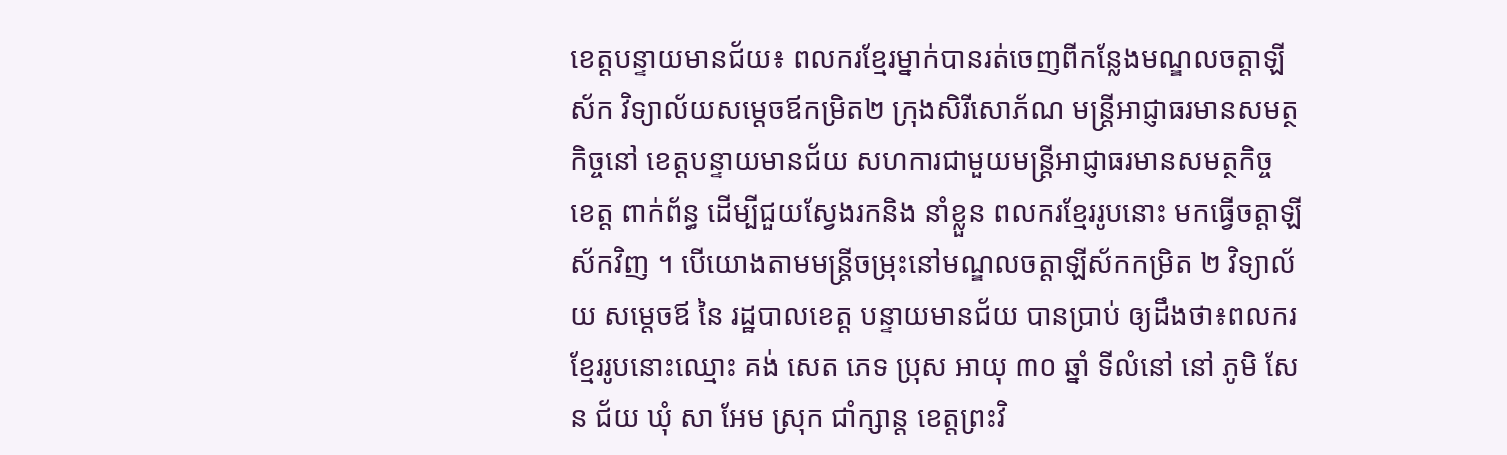ខេត្តបន្ទាយមានជ័យ៖ ពលករខ្មែរម្នាក់បានរត់ចេញពីកន្លែងមណ្ឌលចត្តាឡីស័ក វិទ្យាល័យសម្តេចឪកម្រិត២ ក្រុងសិរីសោភ័ណ មន្ត្រីអាជ្ញាធរមានសមត្ថកិច្ចនៅ ខេត្តបន្ទាយមានជ័យ សហការជាមួយមន្ត្រីអាជ្ញាធរមានសមត្ថកិច្ច ខេត្ត ពាក់ព័ន្ធ ដើម្បីជួយស្វែងរកនិង នាំខ្លួន ពលករខ្មែររូបនោះ មកធ្វើចត្តាឡីស័កវិញ ។ បើយោងតាមមន្ត្រីចម្រុះនៅមណ្ឌលចត្តាឡីស័កកម្រិត ២ វិទ្យាល័យ សម្តេចឪ នៃ រដ្ឋបាលខេត្ត បន្ទាយមានជ័យ បានប្រាប់ ឲ្យដឹងថា៖ពលករ ខ្មែររូបនោះឈ្មោះ គង់ សេត ភេទ ប្រុស អាយុ ៣០ ឆ្នាំ ទីលំនៅ នៅ ភូមិ សែន ជ័យ ឃុំ សា អែម ស្រុក ជាំក្សាន្ត ខេត្តព្រះវិ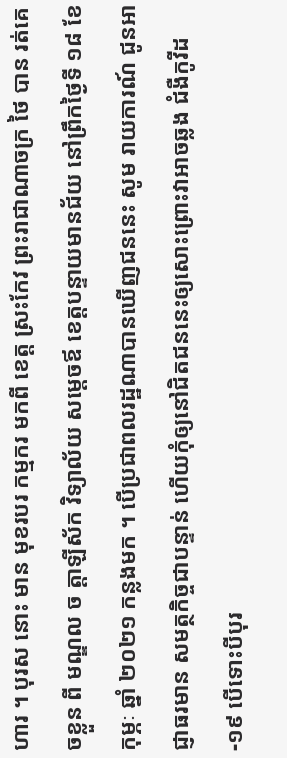ហារ ។ បុរស នោះ មាន មុខរបរ កម្មករ មកពី ខេត្ត ស្រះកែវ ព្រះរាជាណាចក្រ ថៃ បាន រត់គេចខ្លួន ពី មណ្ឌល ច ត្តាឡីស័ក វិទ្យាល័យ សម្តេចឪ ខេត្តបន្ទាយមានជ័យ នៅព្រឹកថ្ងៃទី ១៨ ខែកុម្ភៈ ឆ្នាំ ២០២១ កន្លងមក ។ បើប្រជាពលរដ្ឋណាបានឃើញជននេះ សូម រាយការណ៍ ជូនអាជ្ញាធរមាន សមត្ថកិច្ចជាបន្ទាន់ ហើយកុំឲ្យនៅជិតជននេះឲ្យសោះព្រោះវាអាចឆ្លង ជំងឺកូវីដ-១៩ បើទោះបីបុរ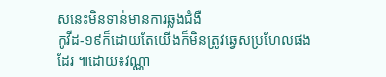សនេះមិនទាន់មានការឆ្លងជំងឺ
កូវីដ-១៩ក៏ដោយតែយើងក៏មិនត្រូវឆ្វេសប្រហែលផងដែរ ៕ដោយ៖វណ្ណា